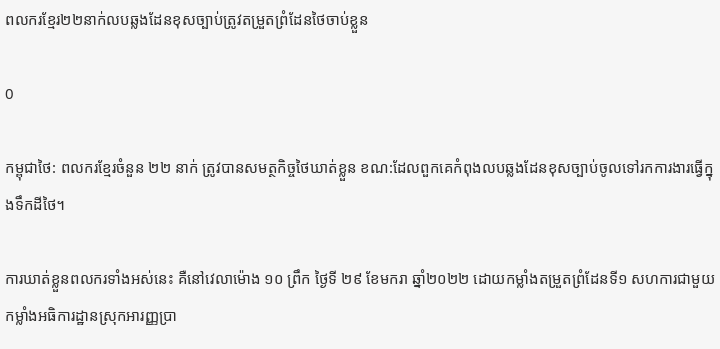ពលករខ្មែរ២២នាក់លបឆ្លងដែនខុសច្បាប់ត្រូវតម្រួតព្រំដែនថៃចាប់ខ្លួន

0

កម្ពុជាថៃ: ពលករខ្មែរចំនួន ២២ នាក់ ត្រូវបានសមត្ថកិច្ចថៃឃាត់ខ្លួន ខណ:ដែលពួកគេកំពុងលបឆ្លងដែនខុសច្បាប់ចូលទៅរកការងារធ្វើក្នុងទឹកដីថៃ។

ការឃាត់ខ្លួនពលករទាំងអស់នេះ គឺនៅវេលាម៉ោង ១០ ព្រឹក ថ្ងៃទី ២៩ ខែមករា ឆ្នាំ២០២២ ដោយកម្លាំងតម្រួតព្រំដែនទី១ សហការជាមួយកម្លាំងអធិការដ្ឋានស្រុកអារញ្ញប្រា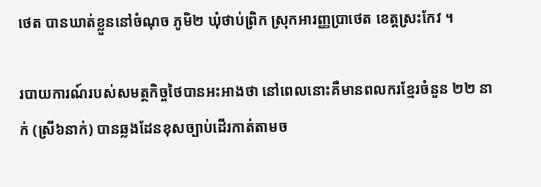ថេត បានឃាត់ខ្លួននៅចំណុច ភូមិ២ ឃុំថាប់ព្រិក ស្រុកអារញ្ញប្រាថេត ខេត្តស្រះកែវ ។

របាយការណ៍របស់សមត្ថកិច្ចថៃបានអះអាងថា នៅពេលនោះគឺមានពលករខ្មែរចំនួន ២២ នាក់ (ស្រី៦នាក់) បានឆ្លងដែនខុសច្បាប់ដើរកាត់តាមច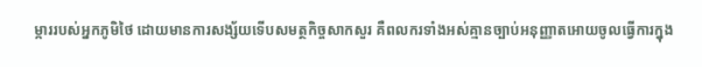ម្ការរបស់អ្នកភូមិថៃ ដោយមានការសង្ស័យទើបសមត្ថកិច្ចសាកសួរ គឺពលករទាំងអស់គ្មានច្បាប់អនុញ្ញាតអោយចូលធ្វើការក្នុង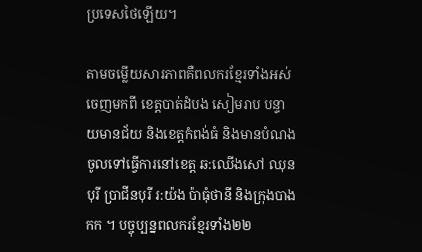ប្រទេសថៃឡើយ។

តាមចម្លើយសារភាពគឺពលករខ្មែរទាំងអស់ ចេញមកពី ខេត្តបាត់ដំបង សៀមរាប បន្ទាយមានជ័យ និងខេត្តកំពង់ធំ និងមានបំណងចូលទៅធ្វើការនៅខេត្ត ឆ:ឈើងសៅ ឈុនបុរី ប្រាជីនបុរី រ:យ៉ង ប៉ាធុំថានី និងក្រុងបាងកក ។ បច្ចុប្បន្នពលករខ្មែរទាំង២២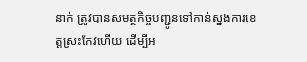នាក់ ត្រូវបានសមត្ថកិច្ចបញ្ជូនទៅកាន់ស្នងការខេត្តស្រះកែវហើយ ដើម្បីអ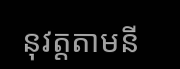នុវត្តតាមនី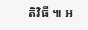តិវិធី ៕ អ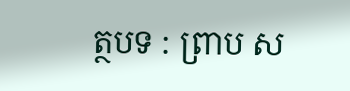ត្ថបទ : ព្រាប ស